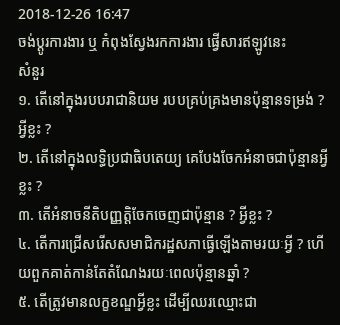2018-12-26 16:47
ចង់ប្តូរការងារ ឬ កំពុងស្វែងរកការងារ ផ្វើសារឥឡូវនេះ
សំនួរ
១. តើនៅក្នុងរបបរាជានិយម របបគ្រប់គ្រងមានប៉ុន្មានទម្រង់ ? អ្វីខ្លះ ?
២. តើនៅក្នុងលទ្ធិប្រជាធិបតេយ្យ គេបែងចែកអំនាចជាប៉ុន្មានអ្វីខ្លះ ?
៣. តើអំនាចនីតិបញ្ញត្តិចែកចេញជាប៉ុន្មាន ? អ្វីខ្លះ ?
៤. តើការជ្រើសរើសសមាជិករដ្ឋសភាធ្វើឡើងតាមរយៈអ្វី ? ហើយពួកគាត់កាន់តែតំណែងរយៈពេលប៉ុន្មានឆ្នាំ ?
៥. តើត្រូវមានលក្ខខណ្ឌអ្វីខ្លះ ដើម្បីឈរឈ្មោះជា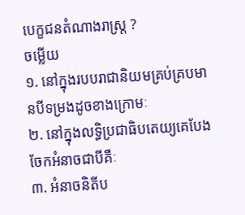បេក្ខជនតំណាងរាស្រ្ត ?
ចម្លើយ
១. នៅក្នុងរបបរាជានិយមគ្រប់គ្របមានបីទម្រងដូចខាងក្រោមៈ
២. នៅក្នុងលទ្ធិប្រជាធិបតេយ្យគេបែងចែកអំនាចជាបីគឺៈ
៣. អំនាចនិតីប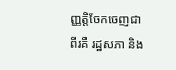ញ្ញត្តិចែកចេញជាពីរគឺ រដ្ឋសភា និង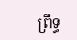ព្រឹទ្ធ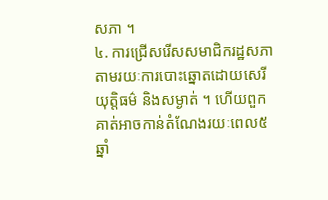សភា ។
៤. ការជ្រើសរើសសមាជិករដ្ឋសភាតាមរយៈការបោះឆ្នោតដោយសេរីយុត្តិធម៌ និងសម្ងាត់ ។ ហើយពួកគាត់អាចកាន់តំណែងរយៈពេល៥ឆ្នាំ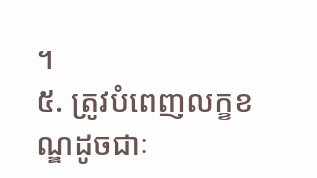។
៥. ត្រូវបំពេញលក្ខខណ្ឌដូចជាៈ